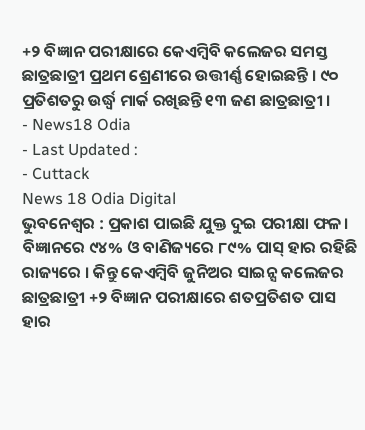+୨ ବିଜ୍ଞାନ ପରୀକ୍ଷାରେ କେଏମ୍ବିବି କଲେଜର ସମସ୍ତ ଛାତ୍ରଛାତ୍ରୀ ପ୍ରଥମ ଶ୍ରେଣୀରେ ଉତ୍ତୀର୍ଣ୍ଣ ହୋଇଛନ୍ତି । ୯୦ ପ୍ରତିଶତରୁ ଉର୍ଦ୍ଧ୍ବ ମାର୍କ ରଖିଛନ୍ତି ୧୩ ଜଣ ଛାତ୍ରଛାତ୍ରୀ ।
- News18 Odia
- Last Updated :
- Cuttack
News 18 Odia Digital
ଭୁବନେଶ୍ୱର : ପ୍ରକାଶ ପାଇଛି ଯୁକ୍ତ ଦୁଇ ପରୀକ୍ଷା ଫଳ। ବିଜ୍ଞାନରେ ୯୪% ଓ ବାଣିଜ୍ୟରେ ୮୯% ପାସ୍ ହାର ରହିଛି ରାଜ୍ୟରେ । କିନ୍ତୁ କେଏମ୍ବିବି ଜୁନିଅର ସାଇନ୍ସ କଲେଜର ଛାତ୍ରଛାତ୍ରୀ +୨ ବିଜ୍ଞାନ ପରୀକ୍ଷାରେ ଶତପ୍ରତିଶତ ପାସ ହାର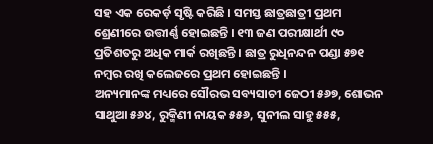ସହ ଏକ ରେକର୍ଡ଼ ସୃଷ୍ଟି କରିଛି । ସମସ୍ତ ଛାତ୍ରଛାତ୍ରୀ ପ୍ରଥମ ଶ୍ରେଣୀରେ ଉତ୍ତୀର୍ଣ୍ଣ ହୋଇଛନ୍ତି । ୧୩ ଜଣ ପରୀକ୍ଷାର୍ଥୀ ୯୦ ପ୍ରତିଶତରୁ ଅଧିକ ମାର୍କ ରଖିଛନ୍ତି । ଛାତ୍ର ରୁଧିନନ୍ଦନ ପଣ୍ଡା ୫୭୧ ନମ୍ବର ରଖି କଲେଜରେ ପ୍ରଥମ ହୋଇଛନ୍ତି ।
ଅନ୍ୟମାନଙ୍କ ମଧ୍ୟରେ ସୌରଭ ସବ୍ୟସାଚୀ ଜେଠୀ ୫୬୭, ଶୋଭନ ସାଥୁଆ ୫୬୪, ରୁକ୍ମିଣୀ ନାୟକ ୫୫୬, ସୁନୀଲ ସାହୁ ୫୫୫,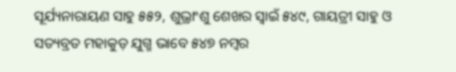ସୂର୍ଯ୍ୟନାରାୟଣ ସାହୁ ୫୫୨, ଶୁଭ୍ରାଂଶୁ ଶେଖର ସ୍ବାଇଁ ୫୪୯, ଗାୟତ୍ରୀ ସାହୁ ଓ ସତ୍ୟବ୍ରତ ମହାକୁଡ଼ ଯୁଗ୍ମ ଭାବେ ୫୪୭ ନମ୍ବର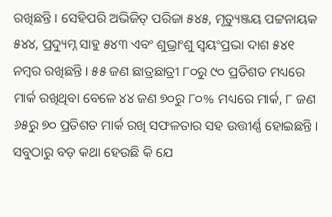ରଖିଛନ୍ତି। ସେହିପରି ଅଭିଜିତ୍ ପରିଜା ୫୪୫, ମୃତ୍ୟୁଞ୍ଜୟ ପଟ୍ଟନାୟକ ୫୪୪, ପ୍ରଦ୍ୟୁମ୍ନ ସାହୁ ୫୪୩ ଏବଂ ଶୁଭ୍ରାଂଶୁ ସ୍ବୟଂପ୍ରଭା ଦାଶ ୫୪୧ ନମ୍ବର ରଖିଛନ୍ତି। ୫୫ ଜଣ ଛାତ୍ରଛାତ୍ରୀ ୮୦ରୁ ୯୦ ପ୍ରତିଶତ ମଧ୍ୟରେ ମାର୍କ ରଖିଥିବା ବେଳେ ୪୪ ଜଣ ୭୦ରୁ ୮୦% ମଧ୍ୟରେ ମାର୍କ, ୮ ଜଣ ୬୫ରୁ ୭୦ ପ୍ରତିଶତ ମାର୍କ ରଖି ସଫଳତାର ସହ ଉତ୍ତୀର୍ଣ୍ଣ ହୋଇଛନ୍ତି।
ସବୁଠାରୁ ବଡ଼ କଥା ହେଉଛି କି ଯେ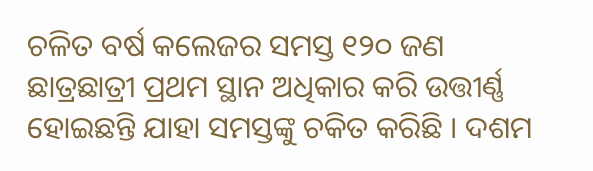ଚଳିତ ବର୍ଷ କଲେଜର ସମସ୍ତ ୧୨୦ ଜଣ ଛାତ୍ରଛାତ୍ରୀ ପ୍ରଥମ ସ୍ଥାନ ଅଧିକାର କରି ଉତ୍ତୀର୍ଣ୍ଣ ହୋଇଛନ୍ତି ଯାହା ସମସ୍ତଙ୍କୁ ଚକିତ କରିଛି । ଦଶମ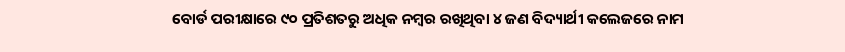ବୋର୍ଡ ପରୀକ୍ଷାରେ ୯୦ ପ୍ରତିଶତରୁ ଅଧିକ ନମ୍ବର ରଖିଥିବା ୪ ଜଣ ବିଦ୍ୟାର୍ଥୀ କଲେଜରେ ନାମ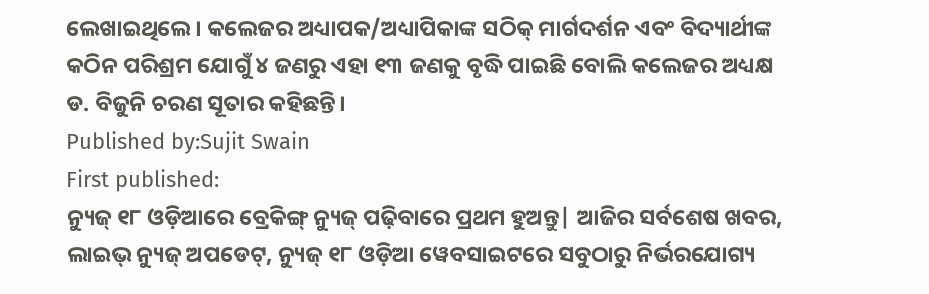ଲେଖାଇଥିଲେ। କଲେଜର ଅଧ୍ୟାପକ/ଅଧ୍ୟାପିକାଙ୍କ ସଠିକ୍ ମାର୍ଗଦର୍ଶନ ଏବଂ ବିଦ୍ୟାର୍ଥୀଙ୍କ କଠିନ ପରିଶ୍ରମ ଯୋଗୁଁ ୪ ଜଣରୁ ଏହା ୧୩ ଜଣକୁ ବୃଦ୍ଧି ପାଇଛି ବୋଲି କଲେଜର ଅଧ୍ୟକ୍ଷ ଡ. ବିଜୁନି ଚରଣ ସୂତାର କହିଛନ୍ତି।
Published by:Sujit Swain
First published:
ନ୍ୟୁଜ୍ ୧୮ ଓଡ଼ିଆରେ ବ୍ରେକିଙ୍ଗ୍ ନ୍ୟୁଜ୍ ପଢ଼ିବାରେ ପ୍ରଥମ ହୁଅନ୍ତୁ| ଆଜିର ସର୍ବଶେଷ ଖବର, ଲାଇଭ୍ ନ୍ୟୁଜ୍ ଅପଡେଟ୍, ନ୍ୟୁଜ୍ ୧୮ ଓଡ଼ିଆ ୱେବସାଇଟରେ ସବୁଠାରୁ ନିର୍ଭରଯୋଗ୍ୟ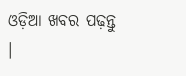ଓଡ଼ିଆ ଖବର ପଢ଼ନ୍ତୁ ।